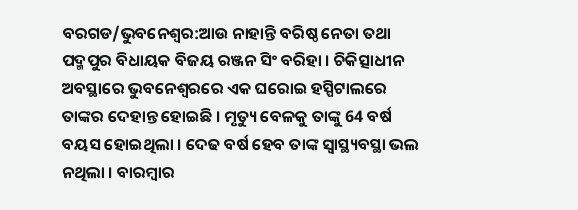ବରଗଡ/ଭୁବନେଶ୍ବର:ଆଉ ନାହାନ୍ତି ବରିଷ୍ଠ ନେତା ତଥା ପଦ୍ମପୁର ବିଧାୟକ ବିଜୟ ରଞ୍ଜନ ସିଂ ବରିହା । ଚିକିତ୍ସାଧୀନ ଅବସ୍ଥାରେ ଭୁବନେଶ୍ବରରେ ଏକ ଘରୋଇ ହସ୍ପିଟାଲରେ ତାଙ୍କର ଦେହାନ୍ତ ହୋଇଛି । ମୃତ୍ୟୁ ବେଳକୁ ତାଙ୍କୁ 64 ବର୍ଷ ବୟସ ହୋଇଥିଲା । ଦେଢ ବର୍ଷ ହେବ ତାଙ୍କ ସ୍ବାସ୍ଥ୍ୟବସ୍ଥା ଭଲ ନଥିଲା । ବାରମ୍ବାର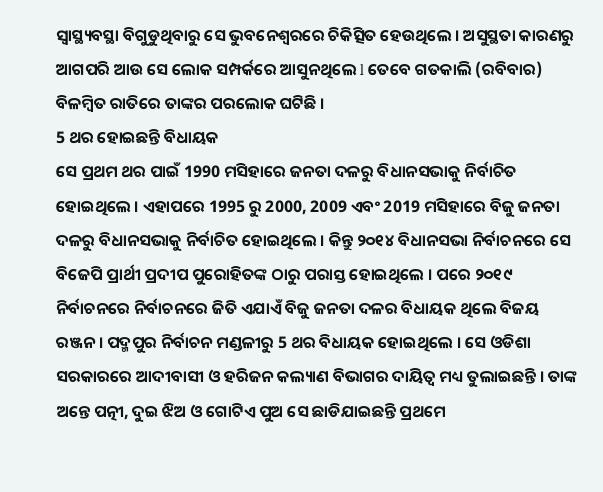ସ୍ବାସ୍ଥ୍ୟବସ୍ଥା ବିଗୁଡୁଥିବାରୁ ସେ ଭୁବନେଶ୍ବରରେ ଚିକିତ୍ସିତ ହେଉଥିଲେ । ଅସୁସ୍ଥତା କାରଣରୁ ଆଗପରି ଆଉ ସେ ଲୋକ ସମ୍ପର୍କରେ ଆସୁନଥିଲେ l ତେବେ ଗତକାଲି (ରବିବାର) ବିଳମ୍ବିତ ରାତିରେ ତାଙ୍କର ପରଲୋକ ଘଟିଛି ।
5 ଥର ହୋଇଛନ୍ତି ବିଧାୟକ
ସେ ପ୍ରଥମ ଥର ପାଇଁ 1990 ମସିହାରେ ଜନତା ଦଳରୁ ବିଧାନସଭାକୁ ନିର୍ବାଚିତ ହୋଇଥିଲେ । ଏହାପରେ 1995 ରୁ 2000, 2009 ଏବଂ 2019 ମସିହାରେ ବିଜୁ ଜନତା ଦଳରୁ ବିଧାନସଭାକୁ ନିର୍ବାଚିତ ହୋଇଥିଲେ । କିନ୍ତୁ ୨୦୧୪ ବିଧାନସଭା ନିର୍ବାଚନରେ ସେ ବିଜେପି ପ୍ରାର୍ଥୀ ପ୍ରଦୀପ ପୁରୋହିତଙ୍କ ଠାରୁ ପରାସ୍ତ ହୋଇଥିଲେ । ପରେ ୨୦୧୯ ନିର୍ବାଚନରେ ନିର୍ବାଚନରେ ଜିତି ଏଯାଏଁ ବିଜୁ ଜନତା ଦଳର ବିଧାୟକ ଥିଲେ ବିଜୟ ରଞ୍ଜନ । ପଦ୍ମପୁର ନିର୍ବାଚନ ମଣ୍ଡଳୀରୁ 5 ଥର ବିଧାୟକ ହୋଇଥିଲେ । ସେ ଓଡିଶା ସରକାରରେ ଆଦୀବାସୀ ଓ ହରିଜନ କଲ୍ୟାଣ ବିଭାଗର ଦାୟିତ୍ୱ ମଧ୍ୟ ତୁଲାଇଛନ୍ତି । ତାଙ୍କ ଅନ୍ତେ ପତ୍ନୀ, ଦୁଇ ଝିଅ ଓ ଗୋଟିଏ ପୁଅ ସେ ଛାଡିଯାଇଛନ୍ତି ପ୍ରଥମେ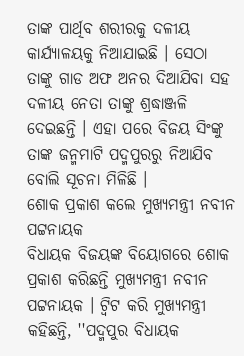ତାଙ୍କ ପାର୍ଥିବ ଶରୀରକୁ ଦଳୀୟ କାର୍ଯ୍ୟାଳୟକୁ ନିଆଯାଇଛି । ସେଠା ତାଙ୍କୁ ଗାଡ ଅଫ ଅନର ଦିଆଯିବା ସହ ଦଳୀୟ ନେତା ତାଙ୍କୁ ଶ୍ରଦ୍ଧାଞ୍ଜଳି ଦେଇଛନ୍ତି । ଏହା ପରେ ବିଜୟ ସିଂଙ୍କୁ ତାଙ୍କ ଜନ୍ମମାଟି ପଦ୍ମପୁରରୁ ନିଆଯିବ ବୋଲି ସୂଚନା ମିଳିଛି ।
ଶୋକ ପ୍ରକାଶ କଲେ ମୁଖ୍ୟମନ୍ତ୍ରୀ ନବୀନ ପଟ୍ଟନାୟକ
ବିଧାୟକ ବିଜୟଙ୍କ ବିୟୋଗରେ ଶୋକ ପ୍ରକାଶ କରିଛନ୍ତି ମୁଖ୍ୟମନ୍ତ୍ରୀ ନବୀନ ପଟ୍ଟନାୟକ । ଟ୍ବିଟ କରି ମୁଖ୍ୟମନ୍ତ୍ରୀ କହିଛନ୍ତି, ''ପଦ୍ମପୁର ବିଧାୟକ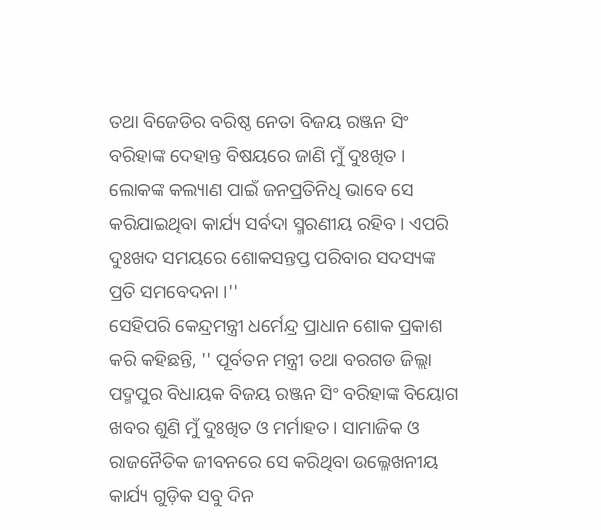ତଥା ବିଜେଡିର ବରିଷ୍ଠ ନେତା ବିଜୟ ରଞ୍ଜନ ସିଂ ବରିହାଙ୍କ ଦେହାନ୍ତ ବିଷୟରେ ଜାଣି ମୁଁ ଦୁଃଖିତ । ଲୋକଙ୍କ କଲ୍ୟାଣ ପାଇଁ ଜନପ୍ରତିନିଧି ଭାବେ ସେ କରିଯାଇଥିବା କାର୍ଯ୍ୟ ସର୍ବଦା ସ୍ମରଣୀୟ ରହିବ । ଏପରି ଦୁଃଖଦ ସମୟରେ ଶୋକସନ୍ତପ୍ତ ପରିବାର ସଦସ୍ୟଙ୍କ ପ୍ରତି ସମବେଦନା ।''
ସେହିପରି କେନ୍ଦ୍ରମନ୍ତ୍ରୀ ଧର୍ମେନ୍ଦ୍ର ପ୍ରାଧାନ ଶୋକ ପ୍ରକାଶ କରି କହିଛନ୍ତି, '' ପୂର୍ବତନ ମନ୍ତ୍ରୀ ତଥା ବରଗଡ ଜିଲ୍ଲା ପଦ୍ମପୁର ବିଧାୟକ ବିଜୟ ରଞ୍ଜନ ସିଂ ବରିହାଙ୍କ ବିୟୋଗ ଖବର ଶୁଣି ମୁଁ ଦୁଃଖିତ ଓ ମର୍ମାହତ। ସାମାଜିକ ଓ ରାଜନୈତିକ ଜୀବନରେ ସେ କରିଥିବା ଉଲ୍ଳେଖନୀୟ କାର୍ଯ୍ୟ ଗୁଡ଼ିକ ସବୁ ଦିନ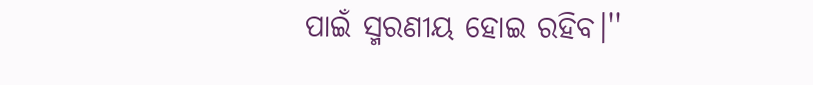ପାଇଁ ସ୍ମରଣୀୟ ହୋଇ ରହିବ।''